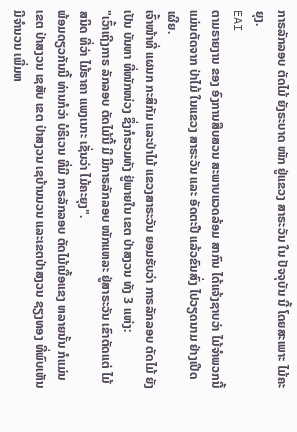ກາຣລັກລອບ ຕັດໄມ້ ຍັງຣະບາດ ໜັກ ຢູ່ແຂວງ ສາຣະວັນ ໃນ ປັຈຈຸບັນ ນີ້ ໂດຍສະເພາະ ໄມ້ຄະຍຸງ.
EAI
ຕາມຣາຍງານ ຂອງ ອົງການສືບສວນ ສະພາບແວດລ້ອມ ສາກົນ ໄດ້ແຈ້ງຊາບວ່າ ໄມ້ຈໍາພວກນີ້ ແມ່ນຕັດຈາກ ປ່າໄມ້ ໃນແຂວງ ສາຣະວັນ ແລະ ອັດຕະປື ແລ້ວຂົນສົ່ງ ໄປວຽດນາມ ຢ່າງເປີດເຜີຍ.
ເຈົ້າໜ້າທີ່ ແຜນກ ກະສິກັມ ແລະປ່າໄມ້ ແຂວງສາຣະວັນ ຍອມຮັບວ່າ ກາຣລັກລອບ ຕັດໄມ້ ຍັງເປັນ ບັນຫາ ທີ່ໜັກໜ່ວງ ຊຶ່ງກໍຮວມທັງ ຢູ່ພາຍໃນ ເຂຕ ປ່າສງວນ ທັງ 3 ແຫ່ງ:
"ເວົ້າເຖີງກາຣ ລັກລອບ ຕັດໄມ້ນີ້ ມີ ມີກາຣລັກລອບ ໜັກແຫລະ ຢູ່ສາຣະວັນ ເຂົາຕັດແຕ່ ໄມ້ສນິດ ທີ່ວ່າ ໄມ້ຣາຄາ ແພງເນາະ ເຊັ່ນວ່າ ໄມ້ຄະຍຸງ".
ພ້ອມດຽວກັນນີ້ ທ່ານກໍວ່າ ບໍຣິເວນ ທີ່ມີ ກາຣລັກລອບ ຕັດໄມ້ເນື້ອແຂງ ຫລາຍນັ້ນ ກໍແມ່ນ ເຂຕ ປ່າສງວນ ເຊສັບ ເຂຕ ປ່າສງວນ ເຊບ້ານນວນ ແລະເຂຕປ່າສງວນ ຊຽງທອງ ທີ່ພົບເຫັນ ມີຈຳນວນ ເພີ່ມຫ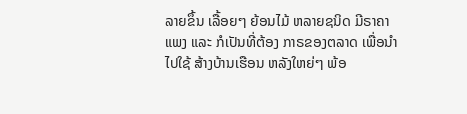ລາຍຂຶ້ນ ເລື້ອຍໆ ຍ້ອນໄມ້ ຫລາຍຊນິດ ມີຣາຄາແພງ ແລະ ກໍເປັນທີ່ຕ້ອງ ກາຣຂອງຕລາດ ເພື່ອນຳໄປໃຊ້ ສ້າງບ້ານເຮືອນ ຫລັງໃຫຍ່ໆ ພ້ອ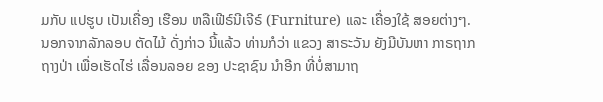ມກັບ ແປຮູບ ເປັນເຄື່ອງ ເຮືອນ ຫລືເຟີຣ໌ນີເຈີຣ໌ (Furniture) ແລະ ເຄື່ອງໃຊ້ ສອຍຕ່າງໆ.
ນອກຈາກລັກລອບ ຕັດໄມ້ ດັ່ງກ່າວ ນີ້ແລ້ວ ທ່ານກໍວ່າ ແຂວງ ສາຣະວັນ ຍັງມີບັນຫາ ກາຣຖາກຖາງປ່າ ເພື່ອເຮັດໄຮ່ ເລື່ອນລອຍ ຂອງ ປະຊາຊົນ ນຳອີກ ທີ່ບໍ່ສາມາຖ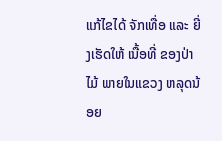ແກ້ໄຂໄດ້ ຈັກເທື່ອ ແລະ ຍີ່ງເຮັດໃຫ້ ເນື້ອທີ່ ຂອງປ່າໄມ້ ພາຍໃນແຂວງ ຫລຸດນ້ອຍ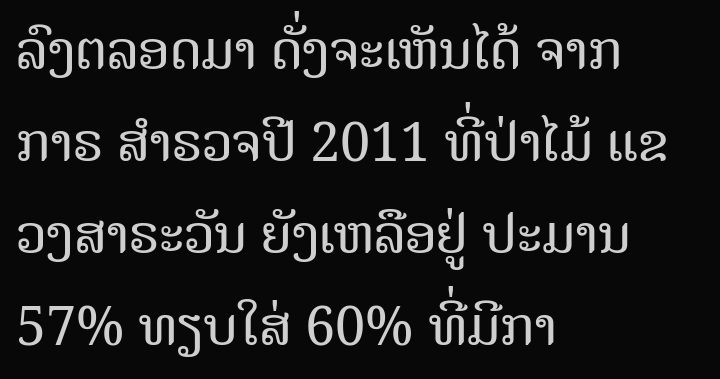ລົງຕລອດມາ ດັ່ງຈະເຫັນໄດ້ ຈາກກາຣ ສຳຣວຈປີ 2011 ທີ່ປ່າໄມ້ ແຂວງສາຣະວັນ ຍັງເຫລືອຢູ່ ປະມານ 57% ທຽບໃສ່ 60% ທີ່ມີກາ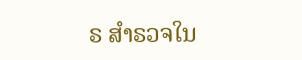ຣ ສຳຣວຈໃນ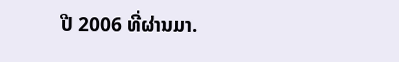ປີ 2006 ທີ່ຜ່ານມາ.